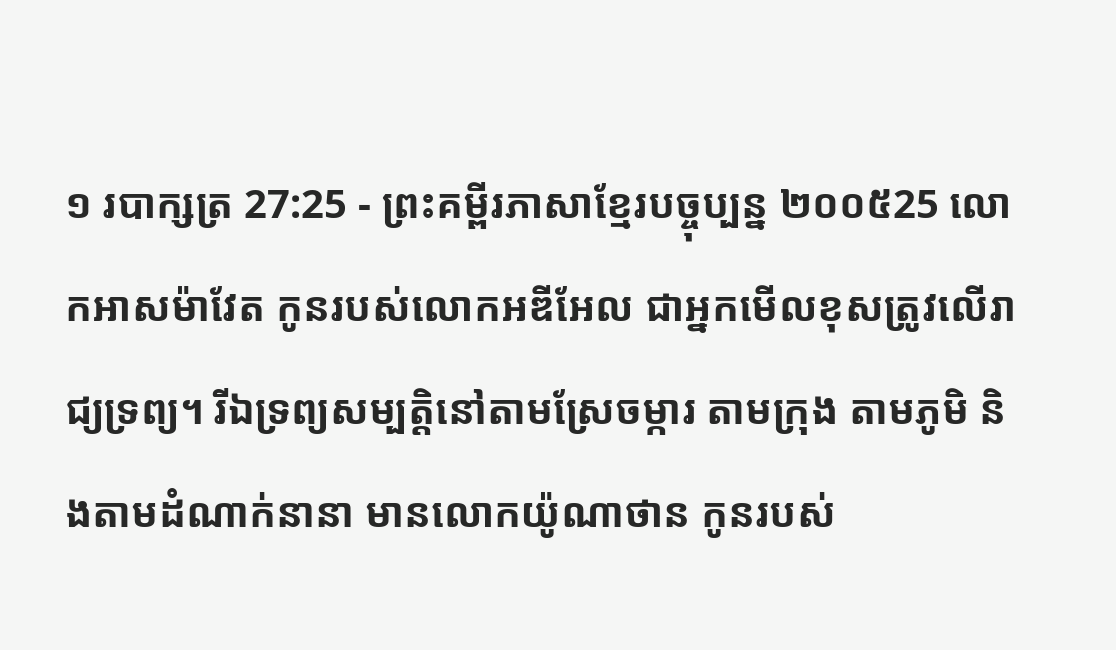១ របាក្សត្រ 27:25 - ព្រះគម្ពីរភាសាខ្មែរបច្ចុប្បន្ន ២០០៥25 លោកអាសម៉ាវែត កូនរបស់លោកអឌីអែល ជាអ្នកមើលខុសត្រូវលើរាជ្យទ្រព្យ។ រីឯទ្រព្យសម្បត្តិនៅតាមស្រែចម្ការ តាមក្រុង តាមភូមិ និងតាមដំណាក់នានា មានលោកយ៉ូណាថាន កូនរបស់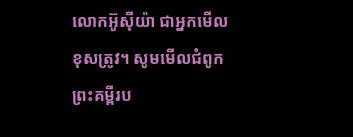លោកអ៊ូស៊ីយ៉ា ជាអ្នកមើលខុសត្រូវ។ សូមមើលជំពូកព្រះគម្ពីរប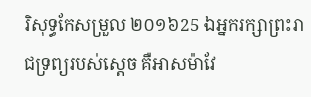រិសុទ្ធកែសម្រួល ២០១៦25 ឯអ្នករក្សាព្រះរាជទ្រព្យរបស់ស្តេច គឺអាសម៉ាវែ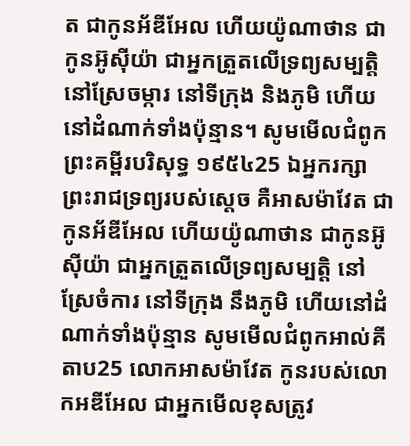ត ជាកូនអ័ឌីអែល ហើយយ៉ូណាថាន ជាកូនអ៊ូស៊ីយ៉ា ជាអ្នកត្រួតលើទ្រព្យសម្បត្តិ នៅស្រែចម្ការ នៅទីក្រុង និងភូមិ ហើយនៅដំណាក់ទាំងប៉ុន្មាន។ សូមមើលជំពូកព្រះគម្ពីរបរិសុទ្ធ ១៩៥៤25 ឯអ្នករក្សាព្រះរាជទ្រព្យរបស់ស្តេច គឺអាសម៉ាវែត ជាកូនអ័ឌីអែល ហើយយ៉ូណាថាន ជាកូនអ៊ូស៊ីយ៉ា ជាអ្នកត្រួតលើទ្រព្យសម្បត្តិ នៅស្រែចំការ នៅទីក្រុង នឹងភូមិ ហើយនៅដំណាក់ទាំងប៉ុន្មាន សូមមើលជំពូកអាល់គីតាប25 លោកអាសម៉ាវែត កូនរបស់លោកអឌីអែល ជាអ្នកមើលខុសត្រូវ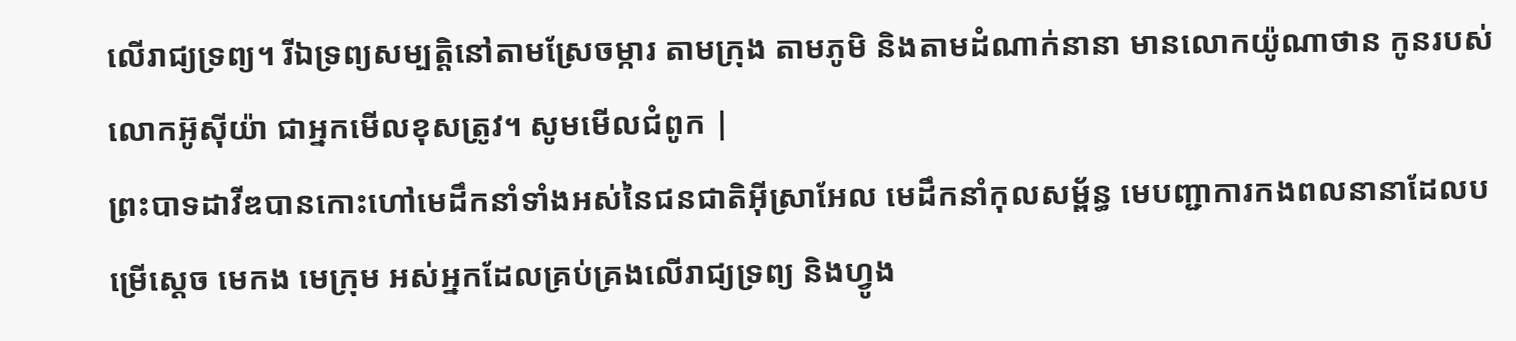លើរាជ្យទ្រព្យ។ រីឯទ្រព្យសម្បត្តិនៅតាមស្រែចម្ការ តាមក្រុង តាមភូមិ និងតាមដំណាក់នានា មានលោកយ៉ូណាថាន កូនរបស់លោកអ៊ូស៊ីយ៉ា ជាអ្នកមើលខុសត្រូវ។ សូមមើលជំពូក |
ព្រះបាទដាវីឌបានកោះហៅមេដឹកនាំទាំងអស់នៃជនជាតិអ៊ីស្រាអែល មេដឹកនាំកុលសម្ព័ន្ធ មេបញ្ជាការកងពលនានាដែលបម្រើស្ដេច មេកង មេក្រុម អស់អ្នកដែលគ្រប់គ្រងលើរាជ្យទ្រព្យ និងហ្វូង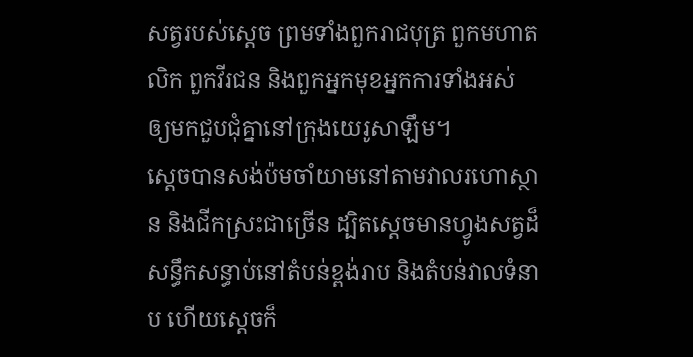សត្វរបស់ស្ដេច ព្រមទាំងពួករាជបុត្រ ពួកមហាតលិក ពួកវីរជន និងពួកអ្នកមុខអ្នកការទាំងអស់ ឲ្យមកជួបជុំគ្នានៅក្រុងយេរូសាឡឹម។
ស្ដេចបានសង់ប៉មចាំយាមនៅតាមវាលរហោស្ថាន និងជីកស្រះជាច្រើន ដ្បិតស្ដេចមានហ្វូងសត្វដ៏សន្ធឹកសន្ធាប់នៅតំបន់ខ្ពង់រាប និងតំបន់វាលទំនាប ហើយស្ដេចក៏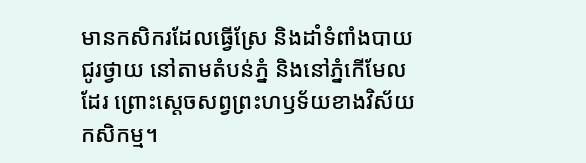មានកសិករដែលធ្វើស្រែ និងដាំទំពាំងបាយជូរថ្វាយ នៅតាមតំបន់ភ្នំ និងនៅភ្នំកើមែលដែរ ព្រោះស្ដេចសព្វព្រះហឫទ័យខាងវិស័យកសិកម្ម។